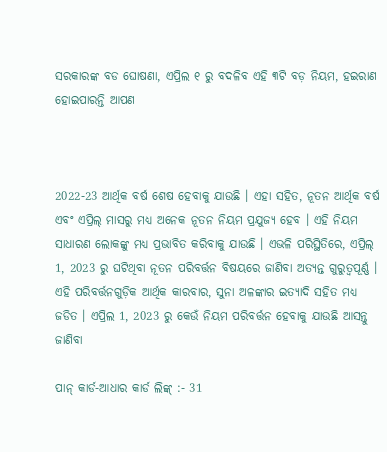ସରକାରଙ୍କ ବଡ ଘୋଷଣା, ଏପ୍ରିଲ ୧ ରୁ ବଦଳିବ ଏହି ୩ଟି ବଡ଼ ନିୟମ, ହଇରାଣ ହୋଇପାରନ୍ତି ଆପଣ



2022-23 ଆର୍ଥିକ ବର୍ଷ ଶେଷ ହେବାକୁ ଯାଉଛି । ଏହା ସହିତ, ନୂତନ ଆର୍ଥିକ ବର୍ଷ ଏବଂ ଏପ୍ରିଲ୍ ମାସରୁ ମଧ୍ୟ ଅନେକ ନୂତନ ନିୟମ ପ୍ରଯୁଜ୍ୟ ହେବ । ଏହି ନିୟମ ସାଧାରଣ ଲୋକଙ୍କୁ ମଧ୍ୟ ପ୍ରଭାବିତ କରିବାକୁ ଯାଉଛି । ଏଭଳି ପରିସ୍ଥିତିରେ, ଏପ୍ରିଲ୍ 1, 2023 ରୁ ଘଟିଥିବା ନୂତନ ପରିବର୍ତ୍ତନ ବିଷୟରେ ଜାଣିବା ଅତ୍ୟନ୍ତ ଗୁରୁତ୍ୱପୂର୍ଣ୍ଣ । ଏହି ପରିବର୍ତ୍ତନଗୁଡ଼ିକ ଆର୍ଥିକ କାରବାର, ସୁନା ଅଳଙ୍କାର ଇତ୍ୟାଦି ସହିତ ମଧ୍ୟ ଜଡିତ । ଏପ୍ରିଲ 1, 2023 ରୁ କେଉଁ ନିୟମ ପରିବର୍ତ୍ତନ ହେବାକୁ ଯାଉଛି ଆସନ୍ତୁ ଜାଣିବା

ପାନ୍ କାର୍ଡ-ଆଧାର କାର୍ଡ ଲିଙ୍କ୍ :- 31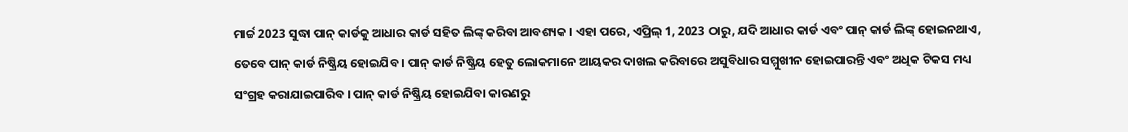ମାର୍ଚ୍ଚ 2023 ସୁଦ୍ଧା ପାନ୍ କାର୍ଡକୁ ଆଧାର କାର୍ଡ ସହିତ ଲିଙ୍କ୍ କରିବା ଆବଶ୍ୟକ । ଏହା ପରେ, ଏପ୍ରିଲ୍ 1, 2023 ଠାରୁ, ଯଦି ଆଧାର କାର୍ଡ ଏବଂ ପାନ୍ କାର୍ଡ ଲିଙ୍କ୍ ହୋଇନଥାଏ, ତେବେ ପାନ୍ କାର୍ଡ ନିଷ୍କ୍ରିୟ ହୋଇଯିବ । ପାନ୍ କାର୍ଡ ନିଷ୍କ୍ରିୟ ହେତୁ ଲୋକମାନେ ଆୟକର ଦାଖଲ କରିବାରେ ଅସୁବିଧାର ସମ୍ମୁଖୀନ ହୋଇପାରନ୍ତି ଏବଂ ଅଧିକ ଟିକସ ମଧ୍ୟ ସଂଗ୍ରହ କରାଯାଇପାରିବ । ପାନ୍ କାର୍ଡ ନିଷ୍କ୍ରିୟ ହୋଇଯିବା କାରଣରୁ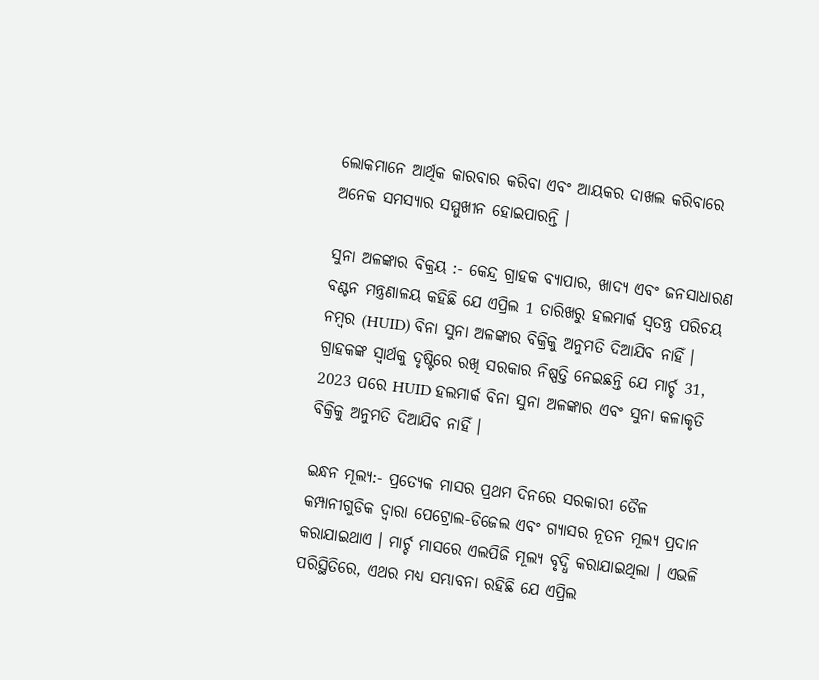ଲୋକମାନେ ଆର୍ଥିକ କାରବାର କରିବା ଏବଂ ଆୟକର ଦାଖଲ କରିବାରେ ଅନେକ ସମସ୍ୟାର ସମ୍ମୁଖୀନ ହୋଇପାରନ୍ତି ।

ସୁନା ଅଳଙ୍କାର ବିକ୍ରୟ :- କେନ୍ଦ୍ର ଗ୍ରାହକ ବ୍ୟାପାର, ଖାଦ୍ୟ ଏବଂ ଜନସାଧାରଣ ବଣ୍ଟନ ମନ୍ତ୍ରଣାଳୟ କହିଛି ଯେ ଏପ୍ରିଲ 1 ତାରିଖରୁ ହଲମାର୍କ ସ୍ୱତନ୍ତ୍ର ପରିଚୟ ନମ୍ବର (HUID) ବିନା ସୁନା ଅଳଙ୍କାର ବିକ୍ରିକୁ ଅନୁମତି ଦିଆଯିବ ନାହିଁ । ଗ୍ରାହକଙ୍କ ସ୍ୱାର୍ଥକୁ ଦୃଷ୍ଟିରେ ରଖି ସରକାର ନିଷ୍ପତ୍ତି ନେଇଛନ୍ତି ଯେ ମାର୍ଚ୍ଚ 31, 2023 ପରେ HUID ହଲମାର୍କ ବିନା ସୁନା ଅଳଙ୍କାର ଏବଂ ସୁନା କଳାକୃତି ବିକ୍ରିକୁ ଅନୁମତି ଦିଆଯିବ ନାହିଁ ।

ଇନ୍ଧନ ମୂଲ୍ୟ:- ପ୍ରତ୍ୟେକ ମାସର ପ୍ରଥମ ଦିନରେ ସରକାରୀ ତୈଳ କମ୍ପାନୀଗୁଡିକ ଦ୍ୱାରା ପେଟ୍ରୋଲ-ଡିଜେଲ ଏବଂ ଗ୍ୟାସର ନୂତନ ମୂଲ୍ୟ ପ୍ରଦାନ କରାଯାଇଥାଏ । ମାର୍ଚ୍ଚ ମାସରେ ଏଲପିଜି ମୂଲ୍ୟ ବୃଦ୍ଧି କରାଯାଇଥିଲା । ଏଭଳି ପରିସ୍ଥିତିରେ, ଏଥର ମଧ୍ୟ ସମ୍ଭାବନା ରହିଛି ଯେ ଏପ୍ରିଲ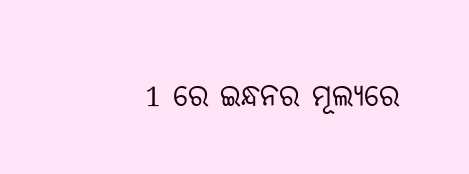1 ରେ ଇନ୍ଧନର ମୂଲ୍ୟରେ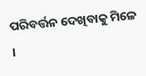ପରିବର୍ତ୍ତନ ଦେଖିବାକୁ ମିଳେ ।